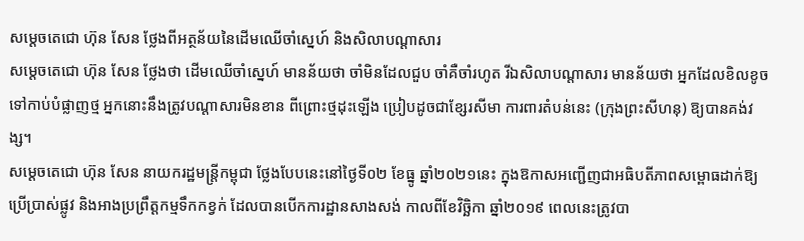សម្តេចតេជោ ហ៊ុន សែន ថ្លែងពីអត្ថន័យនៃដើមឈើចាំស្នេហ៍ និងសិលាបណ្តាសារ
សម្តេចតេជោ ហ៊ុន សែន ថ្លែងថា ដើមឈើចាំស្នេហ៍ មានន័យថា ចាំមិនដែលជួប ចាំគឺចាំរហូត រីឯសិលាបណ្តាសារ មានន័យថា អ្នកដែលខិលខូចទៅកាប់បំផ្លាញថ្ម អ្នកនោះនឹងត្រូវបណ្តាសារមិនខាន ពីព្រោះថ្មដុះឡើង ប្រៀបដូចជាខ្សែរសីមា ការពារតំបន់នេះ (ក្រុងព្រះសីហនុ) ឱ្យបានគង់វង្ស។
សម្តេចតេជោ ហ៊ុន សែន នាយករដ្ឋមន្ត្រីកម្ពុជា ថ្លែងបែបនេះនៅថ្ងៃទី០២ ខែធ្នូ ឆ្នាំ២០២១នេះ ក្នុងឱកាសអញ្ជើញជាអធិបតីភាពសម្ពោធដាក់ឱ្យប្រើប្រាស់ផ្លូវ និងអាងប្រព្រឹត្តកម្មទឹកកខ្វក់ ដែលបានបើកការដ្ឋានសាងសង់ កាលពីខែវិច្ឆិកា ឆ្នាំ២០១៩ ពេលនេះត្រូវបា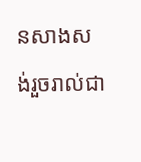នសាងសង់រួចរាល់ជា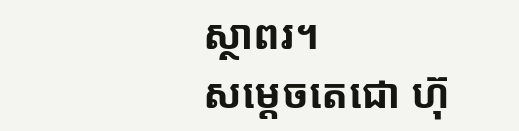ស្ថាពរ។
សម្តេចតេជោ ហ៊ុ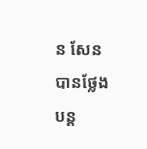ន សែន បានថ្លែងបន្ត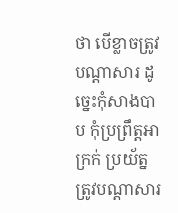ថា បើខ្លាចត្រូវបណ្តាសារ ដូច្នេះកុំសាងបាប កុំប្រព្រឹត្តអាក្រក់ ប្រយ័ត្នត្រូវបណ្តាសារ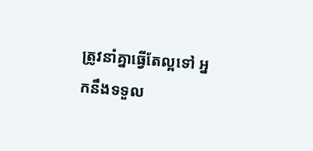ត្រូវនាំគ្នាធ្វើតែល្អទៅ អ្នកនឹងទទួល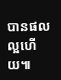បានផលល្អហើយ៕